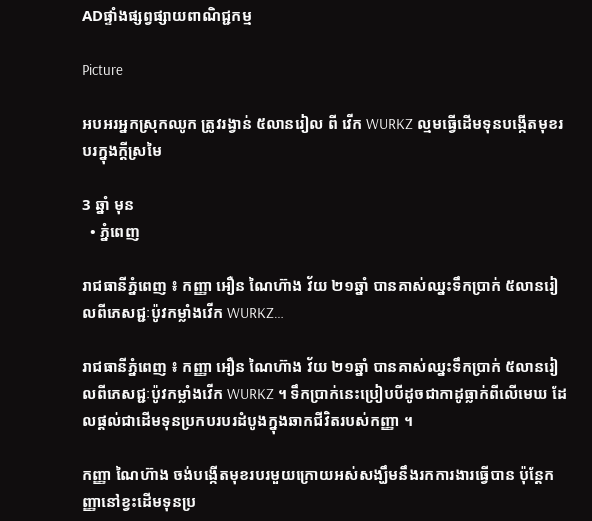ADផ្ទាំងផ្សព្វផ្សាយពាណិជ្ជកម្ម

Picture

អបអរអ្នកស្រុកឈូក ត្រូវរង្វាន់ ៥លានរៀល ពី វើក WURKZ ល្មមធ្វើដើមទុនបង្កើតមុខរបរក្នុងក្តីស្រមៃ

3 ឆ្នាំ មុន
  • ភ្នំពេញ

រាជធានីភ្នំពេញ ៖ កញ្ញា អឿន ណៃហ៊ាង វ័យ ២១ឆ្នាំ បានគាស់ឈ្នះទឹកប្រាក់ ៥លានរៀលពីភេសជ្ជៈប៉ូវកម្លាំងវើក WURKZ…

រាជធានីភ្នំពេញ ៖ កញ្ញា អឿន ណៃហ៊ាង វ័យ ២១ឆ្នាំ បានគាស់ឈ្នះទឹកប្រាក់ ៥លានរៀលពីភេសជ្ជៈប៉ូវកម្លាំងវើក WURKZ ។ ទឹកប្រាក់នេះប្រៀបបីដូចជាកាដូធ្លាក់ពីលើមេឃ ដែលផ្តល់ជាដើមទុនប្រកបរបរដំបូងក្នុងឆាកជីវិតរបស់កញ្ញា ។

កញ្ញា ណៃហ៊ាង ចង់បង្កើតមុខរបរមួយក្រោយអស់សង្ឃឹមនឹងរកការងារធ្វើបាន ប៉ុន្តែកញ្ញានៅខ្វះដើមទុនប្រ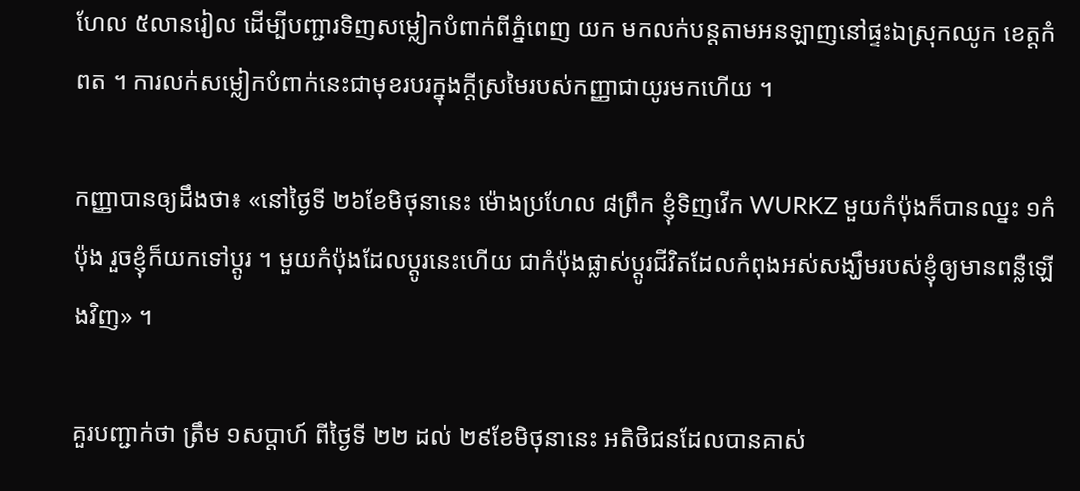ហែល ៥លានរៀល ដើម្បីបញ្ជារទិញសម្លៀកបំពាក់ពីភ្នំពេញ យក មកលក់បន្តតាមអនឡាញនៅផ្ទះឯស្រុកឈូក ខេត្តកំពត ។ ការលក់សម្លៀកបំពាក់នេះជាមុខរបរក្នុងក្តីស្រមៃរបស់កញ្ញាជាយូរមកហើយ ។

កញ្ញាបានឲ្យដឹងថា៖ «នៅថ្ងៃទី ២៦ខែមិថុនានេះ ម៉ោងប្រហែល ៨ព្រឹក ខ្ញុំទិញវើក WURKZ មួយកំប៉ុងក៏បានឈ្នះ ១កំប៉ុង រួចខ្ញុំក៏យកទៅប្តូរ ។ មួយកំប៉ុងដែលប្តូរនេះហើយ ជាកំប៉ុងផ្លាស់ប្តូរជីវិតដែលកំពុងអស់សង្ឃឹមរបស់ខ្ញុំឲ្យមានពន្លឺឡើងវិញ» ។

គួរបញ្ជាក់ថា ត្រឹម ១សប្តាហ៍ ពីថ្ងៃទី ២២ ដល់ ២៩ខែមិថុនានេះ អតិថិជនដែលបានគាស់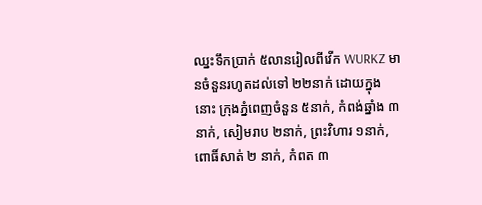ឈ្នះទឹកប្រាក់ ៥លានរៀលពីវើក WURKZ មានចំនួនរហូតដល់ទៅ ២២នាក់ ដោយក្នុងនោះ ក្រុងភ្នំពេញចំនួន ៥នាក់, កំពង់ឆ្នាំង ៣នាក់, សៀមរាប ២នាក់, ព្រះវិហារ ១នាក់, ពោធិ៍សាត់ ២ នាក់, កំពត ៣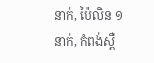នាក់, ប៉ៃលិន ១នាក់, កំពង់ស្ពឺ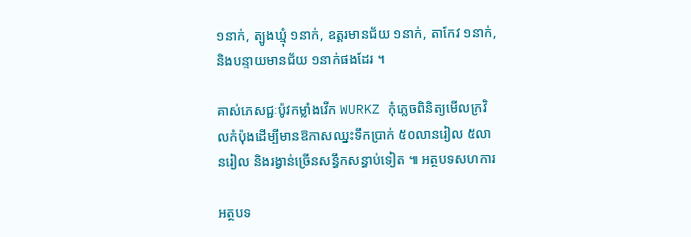១នាក់, ត្បូងឃ្មុំ ១នាក់, ឧត្តរមានជ័យ ១នាក់, តាកែវ ១នាក់, និងបន្ទាយមានជ័យ ១នាក់ផងដែរ ។

គាស់ភេសជ្ជៈប៉ូវកម្លាំងវើក WURKZ កុំភ្លេចពិនិត្យមើលក្រវិលកំប៉ុងដើម្បីមានឱកាសឈ្នះទឹកប្រាក់ ៥០លានរៀល ៥លានរៀល និងរង្វាន់ច្រើនសន្ធឹកសន្ធាប់ទៀត ៕ អត្ថបទសហការ

អត្ថបទ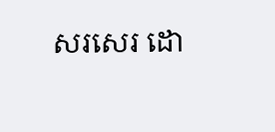សរសេរ ដោ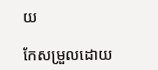យ

កែសម្រួលដោយ